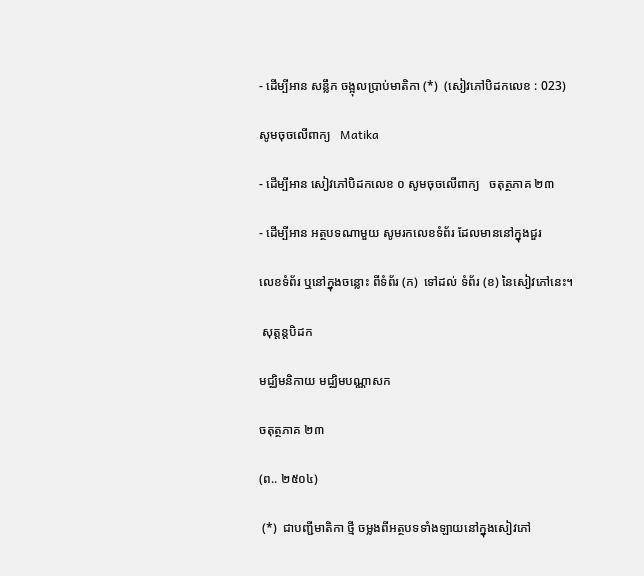- ដើម្បីអាន សន្លឹក ចង្អុលប្រាប់មាតិកា (*)  (សៀវភៅបិដកលេខ : 023)

សូមចុចលើពាក្យ   Matika

- ដើម្បីអាន សៀវភៅបិដកលេខ ០ សូមចុចលើពាក្យ   ចតុត្ថភាគ ២៣

- ដើម្បីអាន អត្ថបទណាមួយ សូមរកលេខទំព័រ ដែលមាននៅក្នុងជួរ

លេខទំព័រ ឬនៅក្នុងចន្លោះ ពីទំព័រ (ក)  ទៅដល់ ទំព័រ (ខ) នៃសៀវភៅនេះ។

 សុត្តន្តបិដក

មជ្ឈិមនិកាយ មជ្ឈិមបណ្ណាសក

ចតុត្ថភាគ ២៣

(ព.. ២៥០៤)

 (*)  ជាបញ្ជីមាតិកា ថ្មី ចម្លងពីអត្ថបទទាំងឡាយនៅក្នុងសៀវភៅ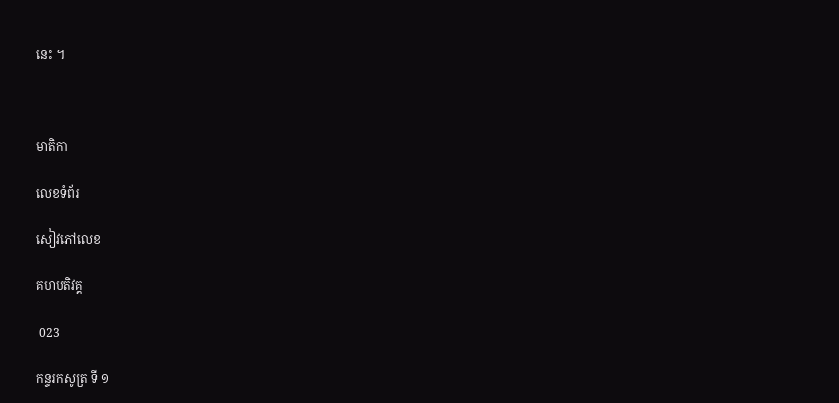នេះ ។



មាតិកា

លេខទំព័រ

សៀវភៅលេខ

គហបតិវគ្គ

 023

កន្ទរកសូត្រ ទី ១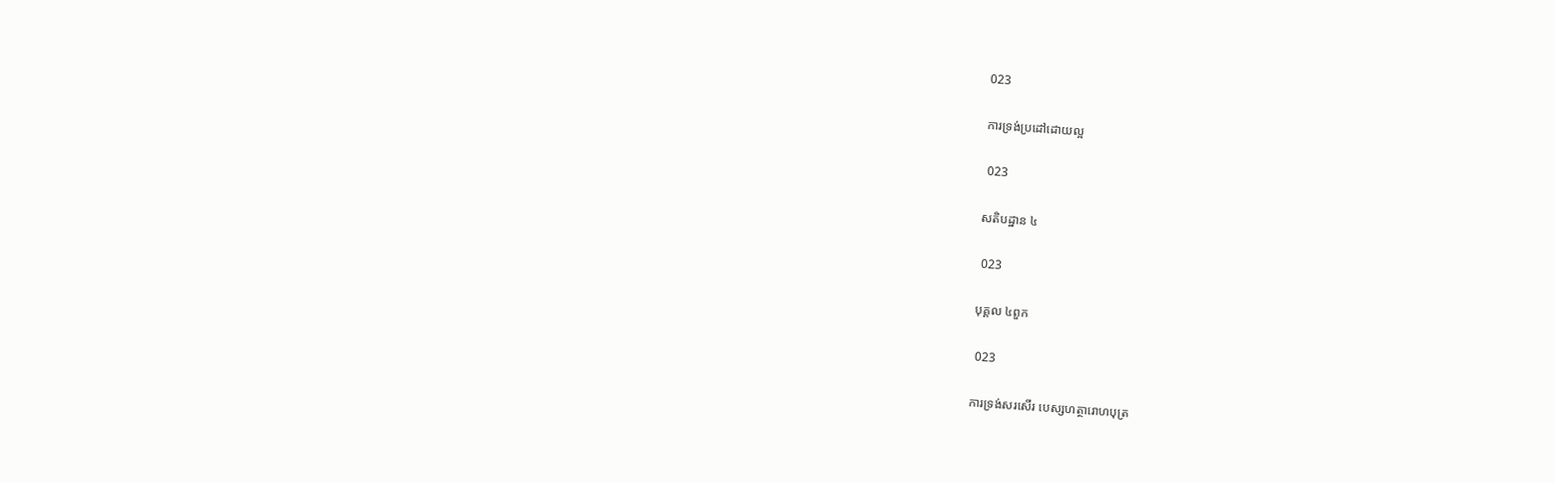023

ការទ្រង់ប្រដៅដោយល្អ

 023

សតិបដ្ឋាន ៤

 023

បុគ្គល ៤ពួក

 023

ការទ្រង់សរសើរ បេស្សហត្ថារោហបុត្រ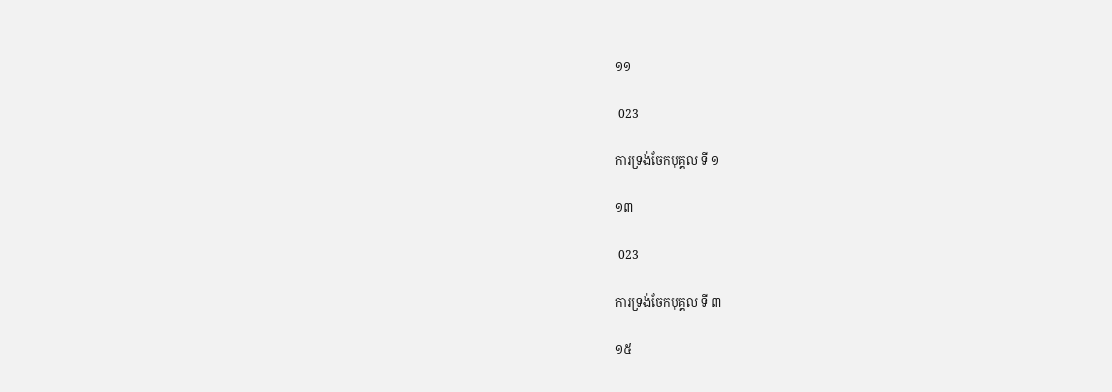១១

 023

ការទ្រង់ចែកបុគ្គល ទី ១

១៣

 023

ការទ្រង់ចែកបុគ្គល ទី ៣

១៥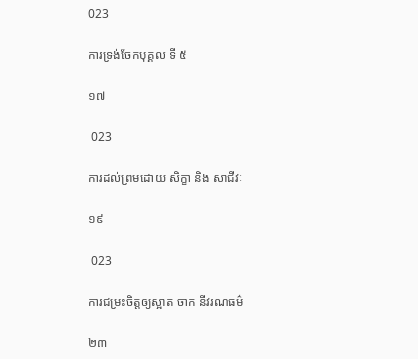023

ការទ្រង់ចែកបុគ្គល ទី ៥

១៧

 023

ការដល់ព្រមដោយ សិក្ខា និង សាជីវៈ

១៩

 023

ការជម្រះចិត្តឲ្យស្អាត ចាក នីវរណធម៌

២៣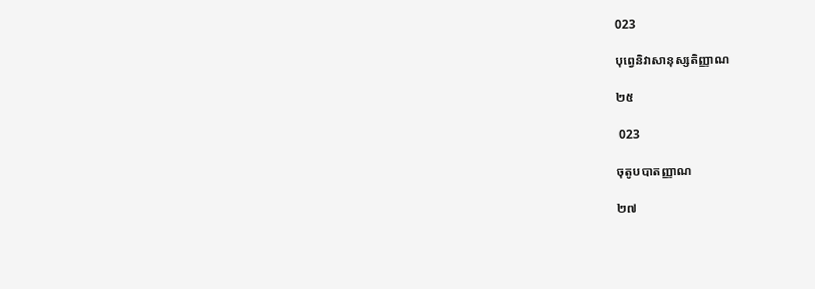023

បុព្វេនិវាសានុស្សតិញ្ញាណ

២៥

 023

ចុតូបបាតញ្ញាណ

២៧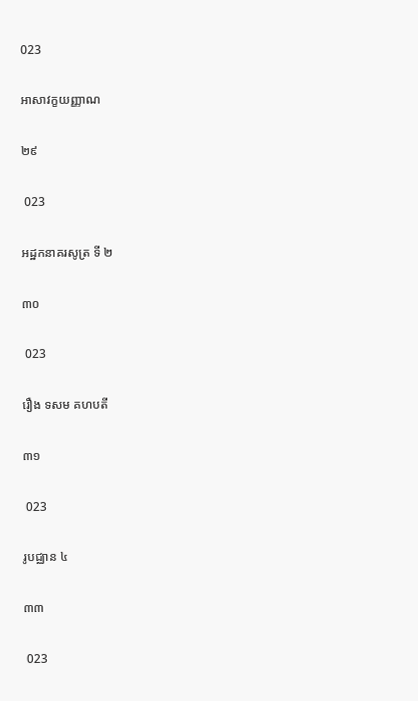023

អាសាវក្ខយញ្ញាណ

២៩

 023

អដ្ឋកនាគរសូត្រ ទី ២

៣០

 023

រឿង ទសម គហបតី

៣១

 023

រូបជ្ឈាន ៤

៣៣

 023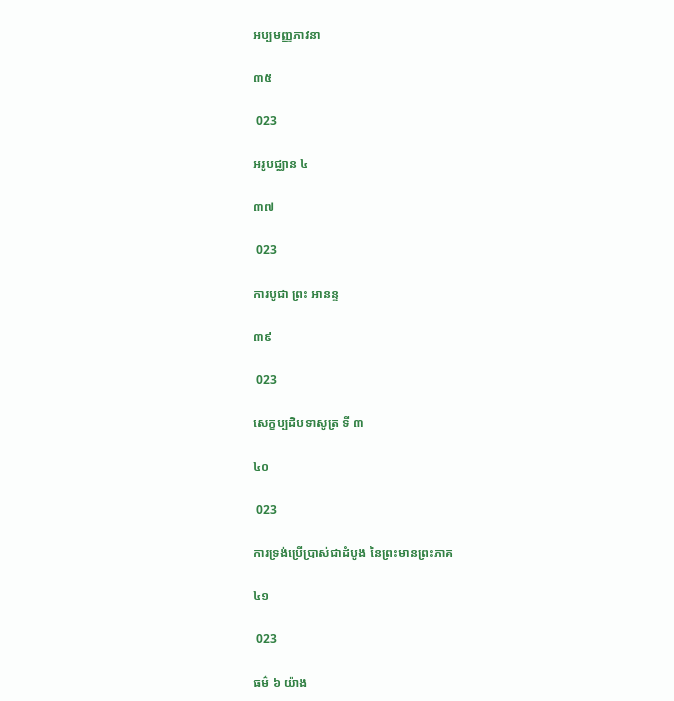អប្បមញ្ញភាវនា

៣៥

 023

អរូបជ្ឈាន ៤

៣៧

 023

ការបូជា ព្រះ អានន្ទ

៣៩

 023

សេក្ខប្បដិបទាសូត្រ ទី ៣

៤០

 023

ការទ្រង់ប្រើប្រាស់ជាដំបូង នៃព្រះមានព្រះភាគ

៤១

 023

ធម៌ ៦ យ៉ាង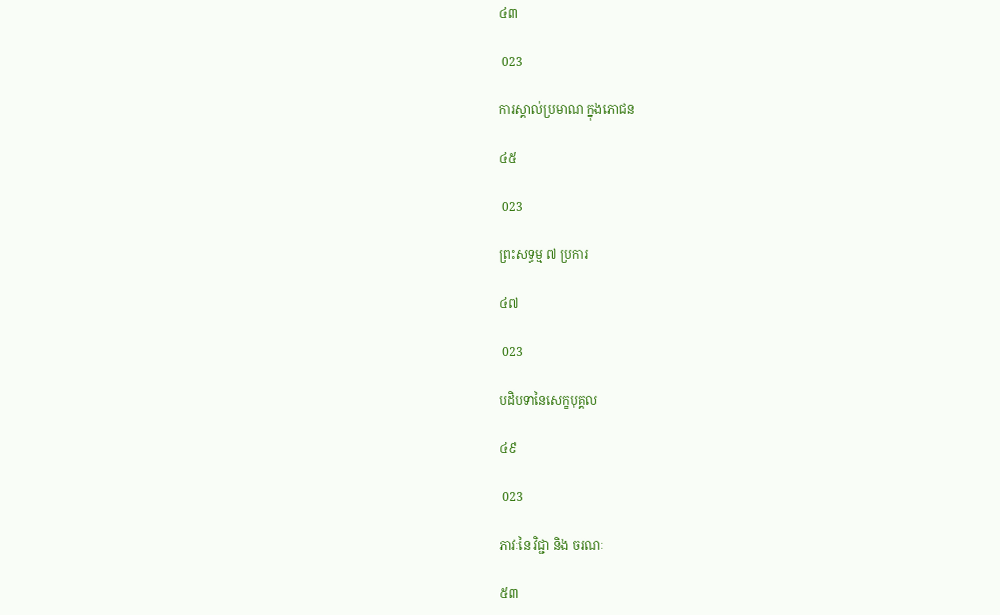៤៣

 023

ការស្គាល់ប្រមាណ ក្នុងភោជន

៤៥

 023

ព្រះសទ្ធម្ម ៧ ប្រការ

៤៧

 023

បដិបទានៃសេក្ខបុគ្គល

៤៩

 023

ភាវៈនៃ វិជ្ជា និង ចរណៈ

៥៣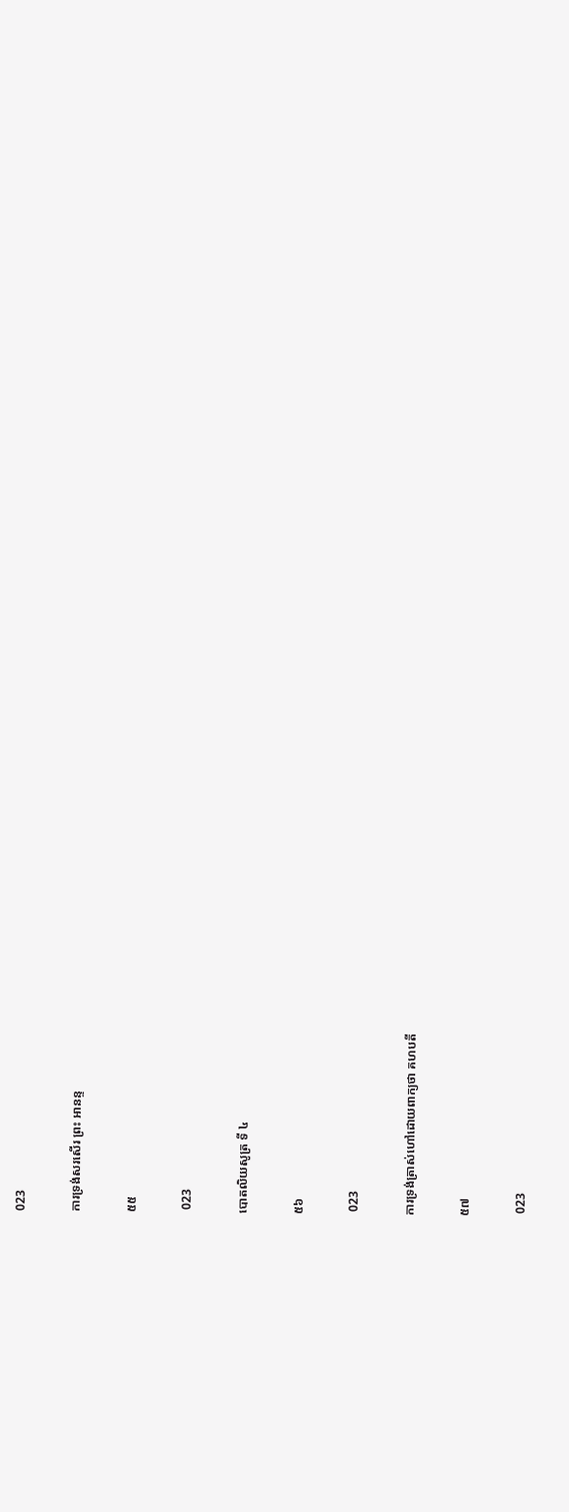023

ការទ្រង់សរសើរ ព្រះ អានន្ទ

៥៥

 023

បោតលិយសូត្រ ទី ៤

៥៦

 023

ការទ្រង់ត្រាស់ហៅដោយពាក្យថា គហបតី

៥៧

 023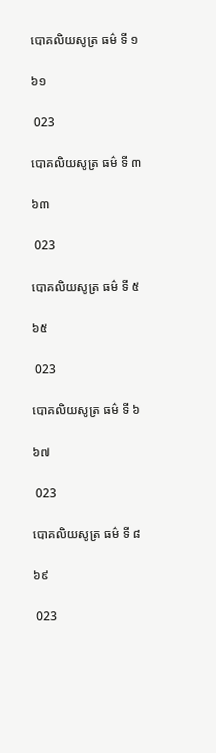បោគលិយសូត្រ ធម៌ ទី ១

៦១

 023

បោគលិយសូត្រ ធម៌ ទី ៣

៦៣

 023

បោគលិយសូត្រ ធម៌ ទី ៥

៦៥

 023

បោគលិយសូត្រ ធម៌ ទី ៦

៦៧

 023

បោគលិយសូត្រ ធម៌ ទី ៨

៦៩

 023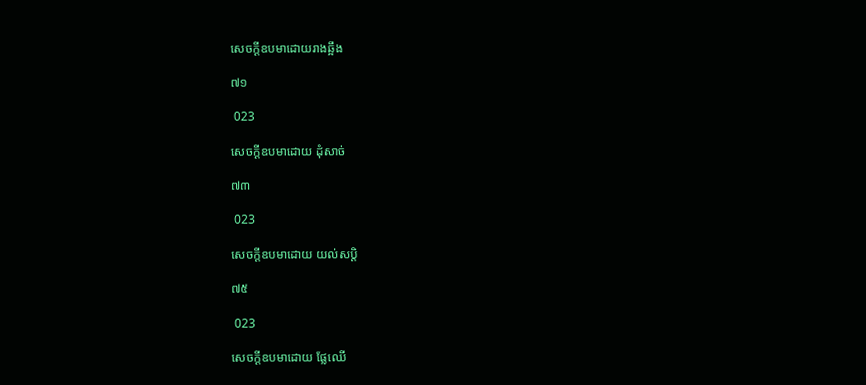សេចក្តីឧបមាដោយរាងឆ្អឹង

៧១

 023

សេចក្តីឧបមាដោយ ដុំសាច់

៧៣

 023

សេចក្តីឧបមាដោយ យល់សប្តិ

៧៥

 023

សេចក្តីឧបមាដោយ ផ្លែឈើ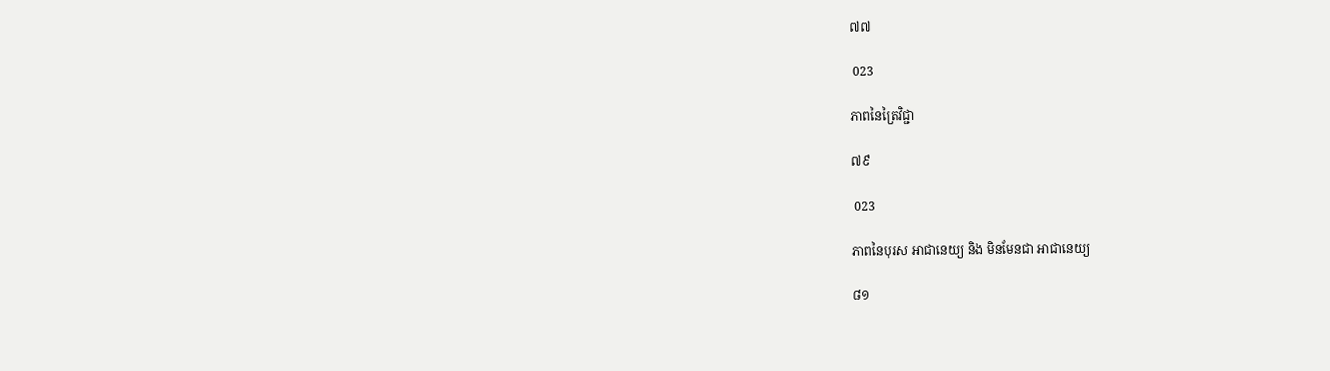៧៧

 023

ភាពនៃត្រៃវិជ្ជា

៧៩

 023

ភាពនៃបុរស អាជានេយ្យ និង មិនមែនជា អាជានេយ្យ

៨១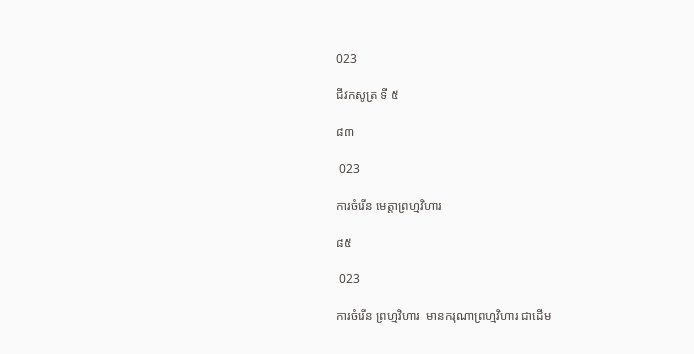023

ជីវកសូត្រ ទី ៥

៨៣

 023

ការចំរើន មេត្តាព្រហ្មវិហារ

៨៥

 023

ការចំរើន ព្រហ្មវិហារ  មានករុណាព្រហ្មវិហារ ជាដើម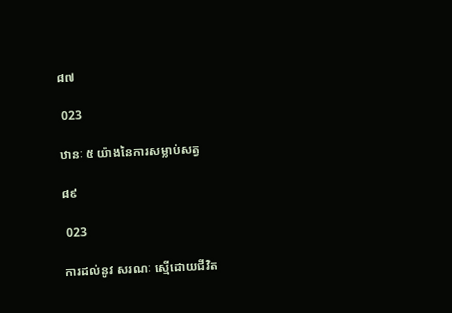៨៧

 023

ឋានៈ ៥ យ៉ាងនៃការសម្លាប់សត្វ

៨៩

 023

ការដល់នូវ សរណៈ ស្មើដោយជីវិត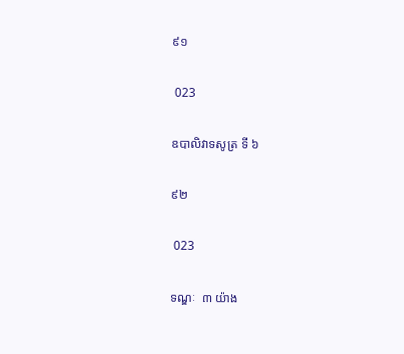៩១

 023

ឧបាលិវាទសូត្រ ទី ៦

៩២

 023

ទណ្ឌៈ  ៣ យ៉ាង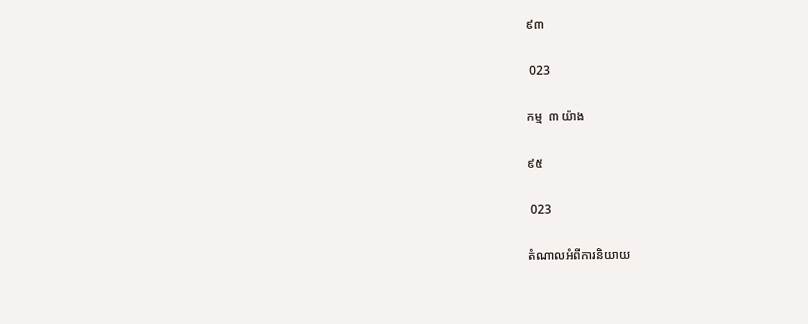៩៣

 023

កម្ម  ៣ យ៉ាង

៩៥

 023

តំណាលអំពីការនិយាយ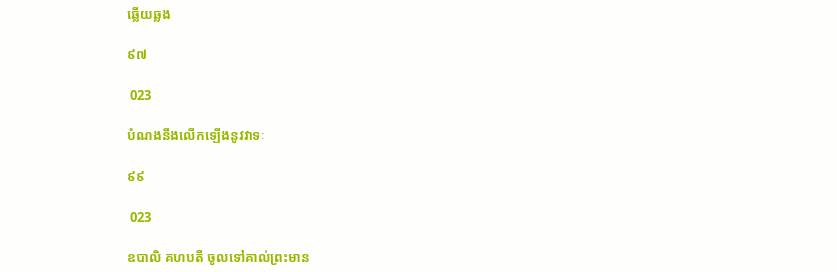ឆ្លើយឆ្លង

៩៧

 023

បំណងនឹងលើកឡើងនូវវាទៈ

៩៩

 023

ឧបាលិ គហបតី ចូលទៅគាល់ព្រះមាន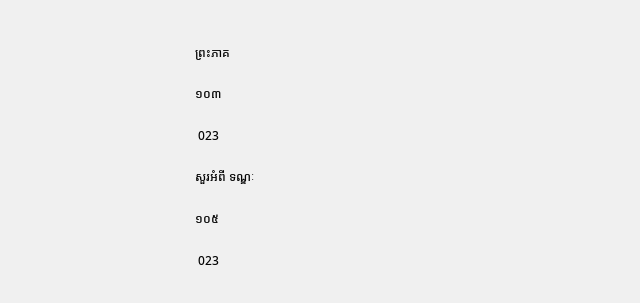ព្រះភាគ

១០៣

 023

សួរអំពី ទណ្ឌៈ

១០៥

 023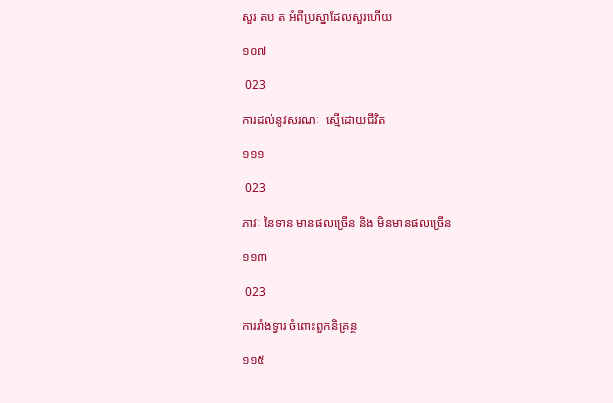សួរ តប ត អំពីប្រស្នាដែលសួរហើយ

១០៧

 023

ការដល់នូវសរណៈ  ស្មើដោយជីវិត

១១១

 023

ភាវៈ នៃទាន មានផលច្រើន និង មិនមានផលច្រើន

១១៣

 023

ការរាំងទ្វារ ចំពោះពួកនិគ្រន្ថ

១១៥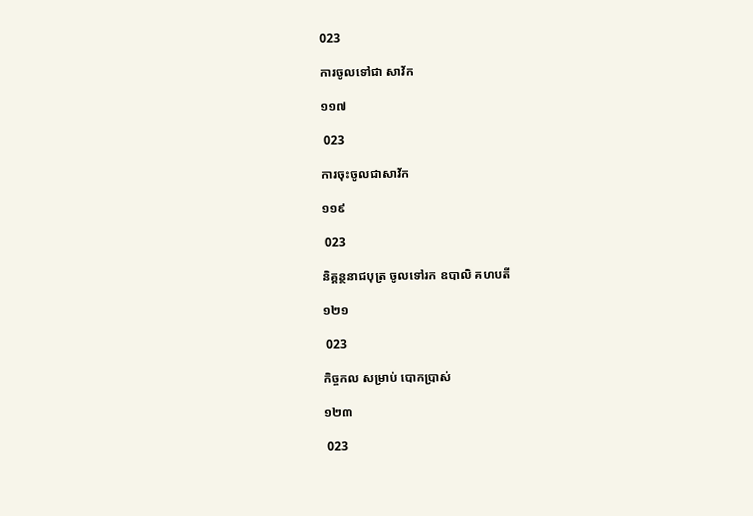023

ការចូលទៅជា សាវ័ក

១១៧

 023

ការចុះចូលជាសាវ័ក

១១៩

 023

និគ្គន្ថនាជបុត្រ ចូលទៅរក ឧបាលិ គហបតី

១២១

 023

កិច្ចកល សម្រាប់ បោកប្រាស់

១២៣

 023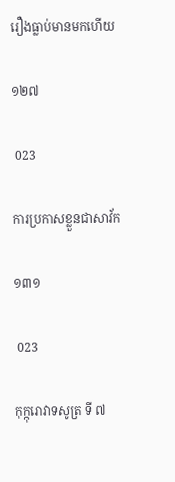រឿងធ្លាប់មានមកហើយ

១២៧

 023

ការប្រកាសខ្លួនជាសាវ័ក

១៣១

 023

កុក្កុរោវាទសូត្រ ទី ៧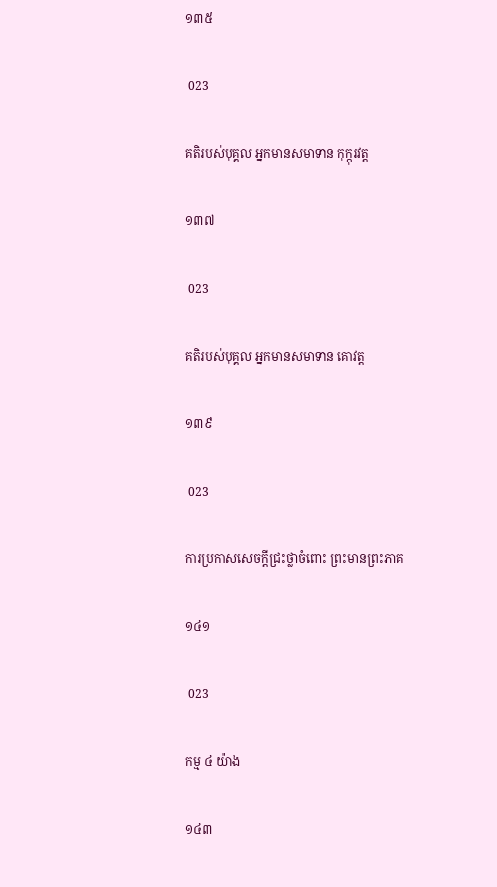១៣៥

 023

គតិរបស់បុគ្គល អ្នកមានសមាទាន កុក្កុរវត្ត

១៣៧

 023

គតិរបស់បុគ្គល អ្នកមានសមាទាន គោវត្ត

១៣៩

 023

ការប្រកាសសេចក្តីជ្រះថ្លាចំពោះ ព្រះមានព្រះភាគ

១៤១

 023

កម្ម ៤ យ៉ាង

១៤៣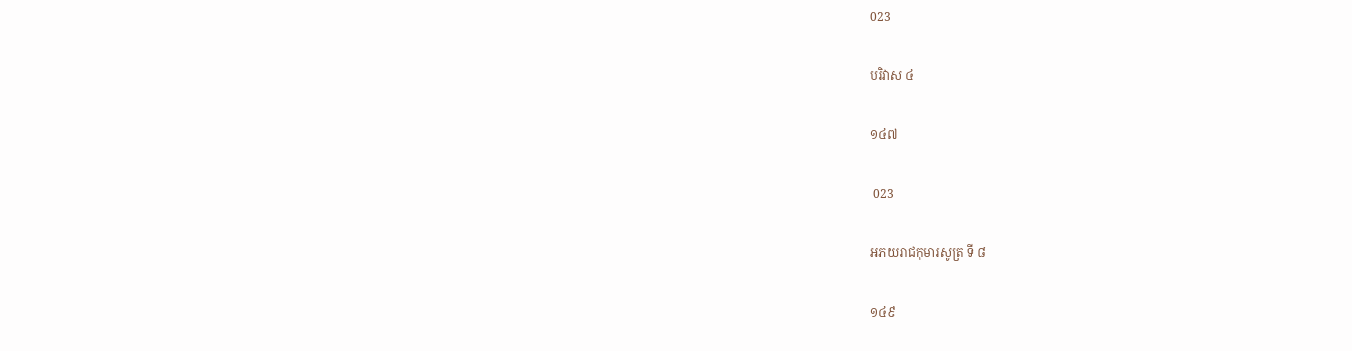023

បរិវាស ៤

១៤៧

 023

អភយរាជកុមារសូត្រ ទី ៨

១៤៩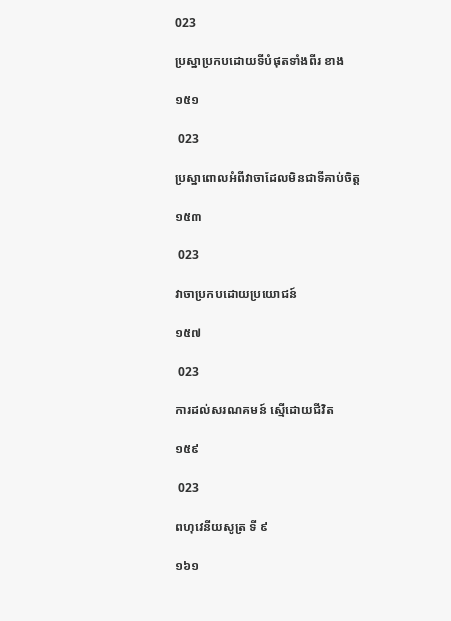023

ប្រស្នាប្រកបដោយទីបំផុតទាំងពីរ ខាង

១៥១

 023

ប្រស្នាពោលអំពីវាចាដែលមិនជាទីគាប់ចិត្ត

១៥៣

 023

វាចាប្រកបដោយប្រយោជន៍

១៥៧

 023

ការដល់សរណគមន៍ ស្មើដោយជីវិត

១៥៩

 023

ពហុវេនីយសូត្រ ទី ៩

១៦១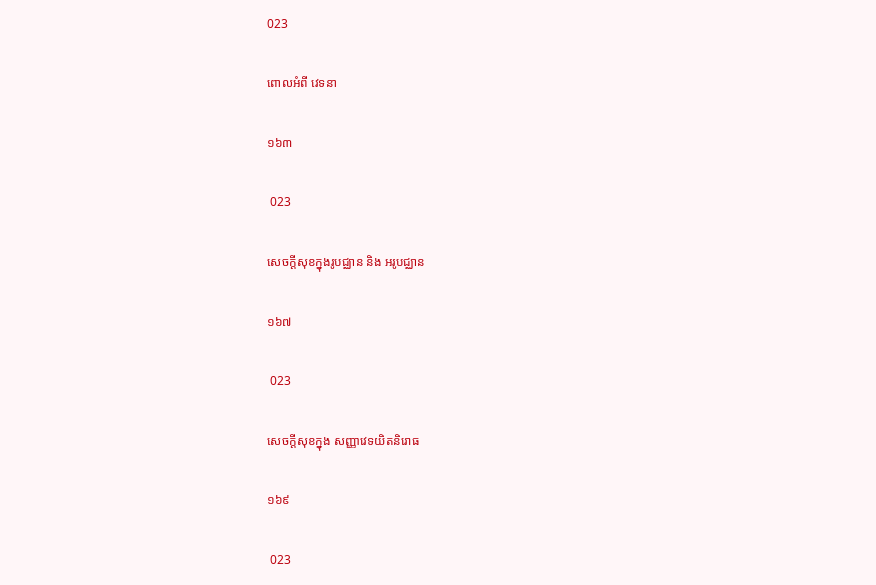023

ពោលអំពី វេទនា

១៦៣

 023

សេចក្តីសុខក្នុងរូបជ្ឈាន និង អរូបជ្ឈាន

១៦៧

 023

សេចក្តីសុខក្នុង សញ្ញាវេទយិតនិរោធ

១៦៩

 023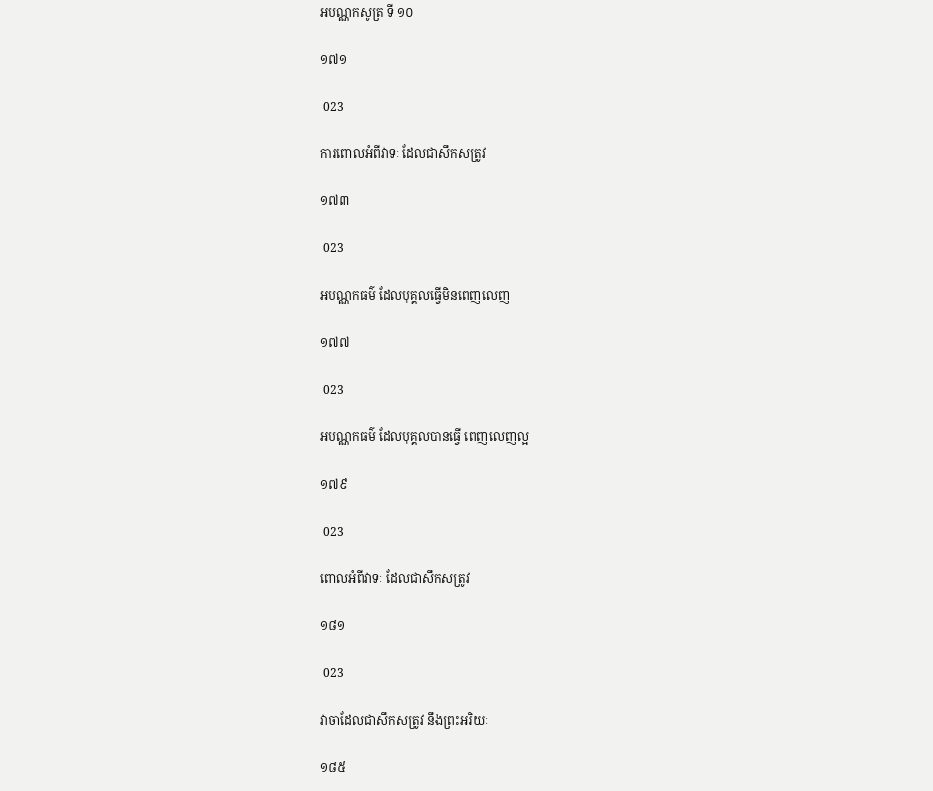អបណ្ណកសូត្រ ទី ១០

១៧១

 023

ការពោលអំពីវាទៈ ដែលជាសឹកសត្រូវ

១៧៣

 023

អបណ្ណកធម៌ ដែលបុគ្គលធ្វើមិនពេញលេញ

១៧៧

 023

អបណ្ណកធម៌ ដែលបុគ្គលបានធ្វើ ពេញលេញល្អ

១៧៩

 023

ពោលអំពីវាទៈ ដែលជាសឹកសត្រូវ

១៨១

 023

វាចាដែលជាសឹកសត្រូវ នឹងព្រះអរិយៈ

១៨៥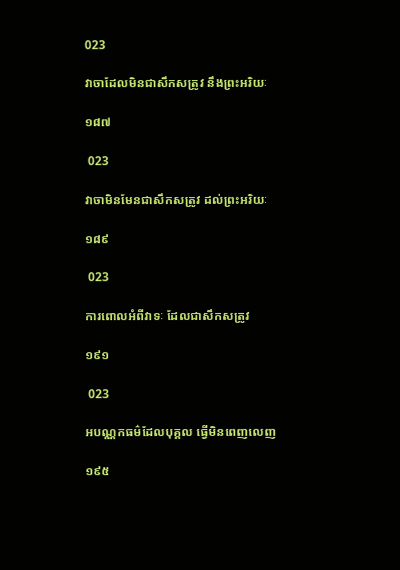023

វាចាដែលមិនជាសឹកសត្រូវ នឹងព្រះអរិយៈ

១៨៧

 023

វាចាមិនមែនជាសឹកសត្រូវ ដល់ព្រះអរិយៈ

១៨៩

 023

ការពោលអំពីវាទៈ ដែលជាសឹកសត្រូវ

១៩១

 023

អបណ្ណកធម៌ដែលបុគ្គល ធ្វើមិនពេញលេញ

១៩៥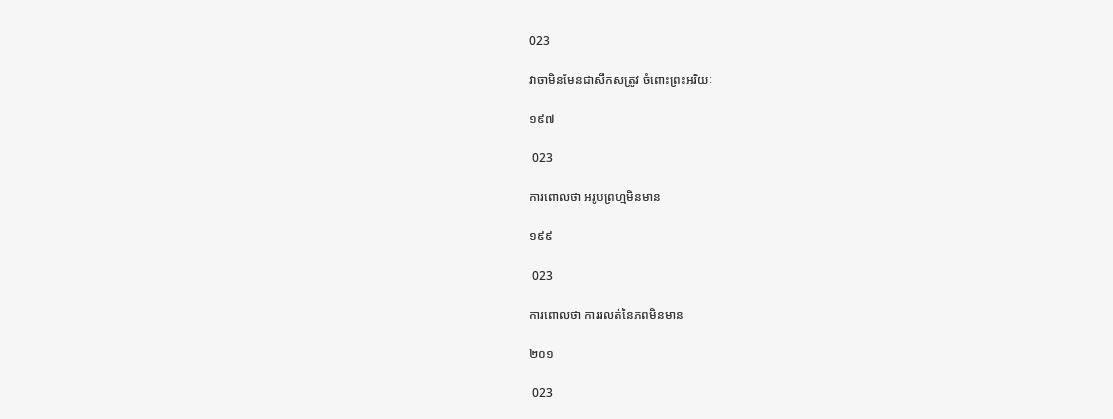023

វាចាមិនមែនជាសឹកសត្រូវ ចំពោះព្រះអរិយៈ

១៩៧

 023

ការពោលថា អរូបព្រហ្មមិនមាន

១៩៩

 023

ការពោលថា ការរលត់នៃភពមិនមាន

២០១

 023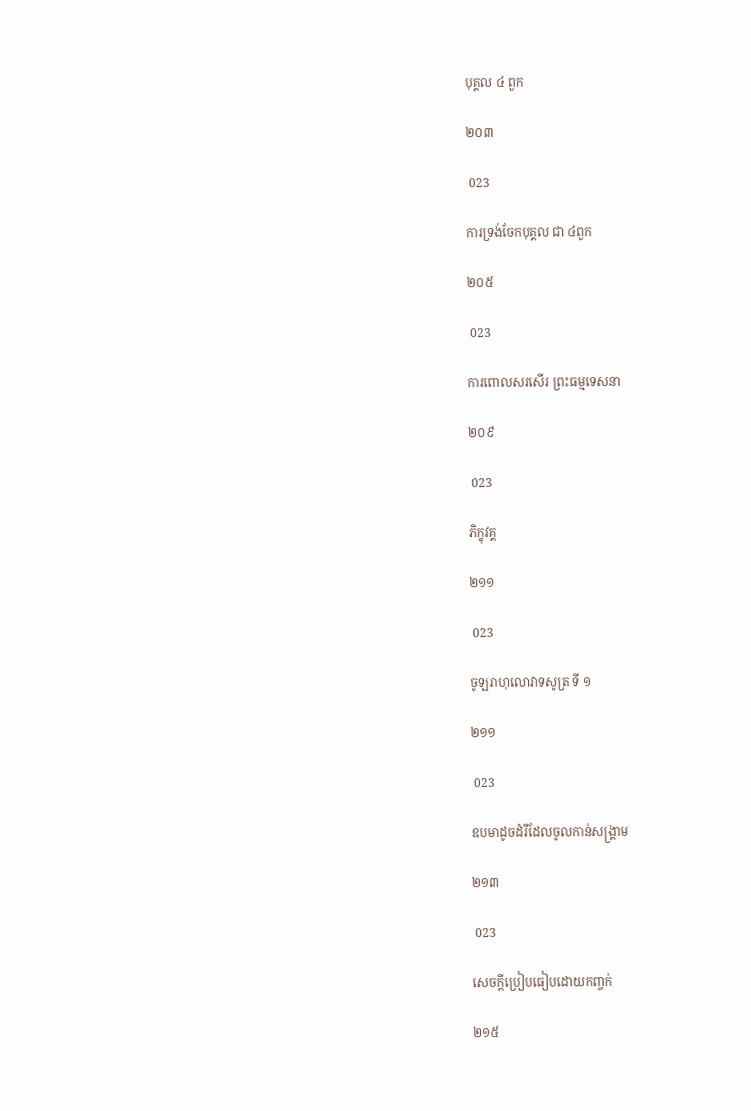បុគ្គល ៤ ពួក

២០៣

 023

ការទ្រង់ចែកបុគ្គល ជា ៤ពួក

២០៥

 023

ការពោលសរសើរ ព្រះធម្មទេសនា

២០៩

 023

ភិក្ខុវគ្គ

២១១

 023

ចូឡរាហុលោវាទសូត្រ ទី ១

២១១

 023

ឧបមាដូចដំរីដែលចូលកាន់សង្គ្រាម

២១៣

 023

សេចក្តីប្រៀបធៀបដោយកញ្ចក់

២១៥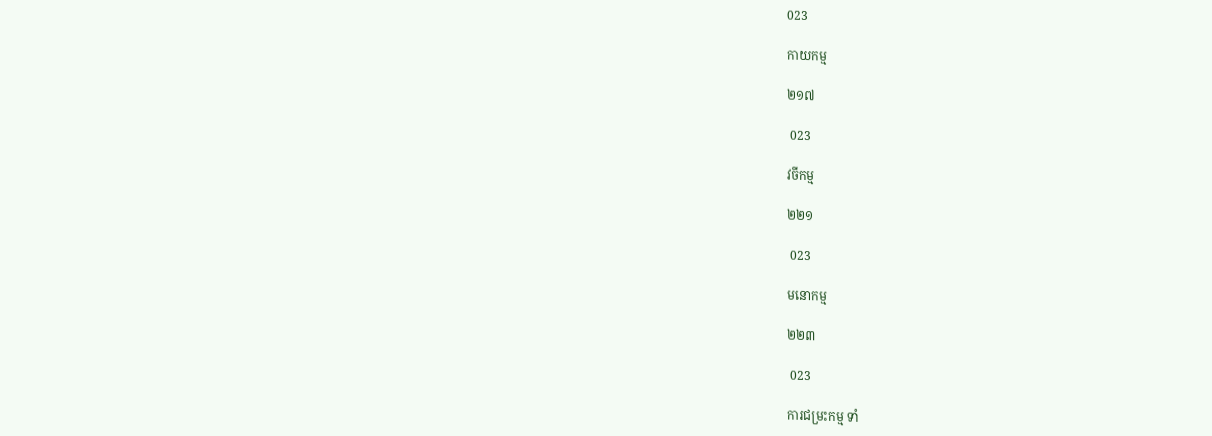023

កាយកម្ម

២១៧

 023

វចីកម្ម

២២១

 023

មនោកម្ម

២២៣

 023

ការជម្រះកម្ម ទាំ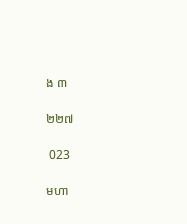ង ៣

២២៧

 023

មហា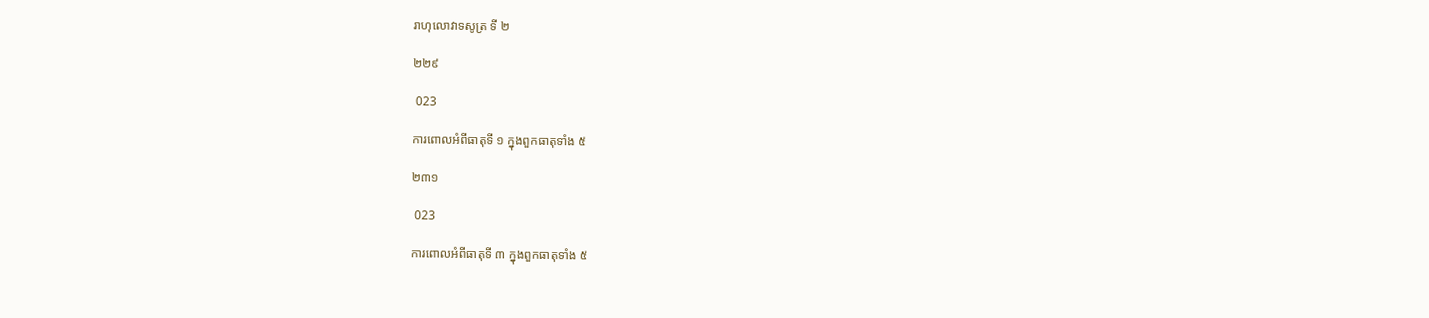រាហុលោវាទសូត្រ ទី ២

២២៩

 023

ការពោលអំពីធាតុទី ១ ក្នុងពួកធាតុទាំង ៥

២៣១

 023

ការពោលអំពីធាតុទី ៣ ក្នុងពួកធាតុទាំង ៥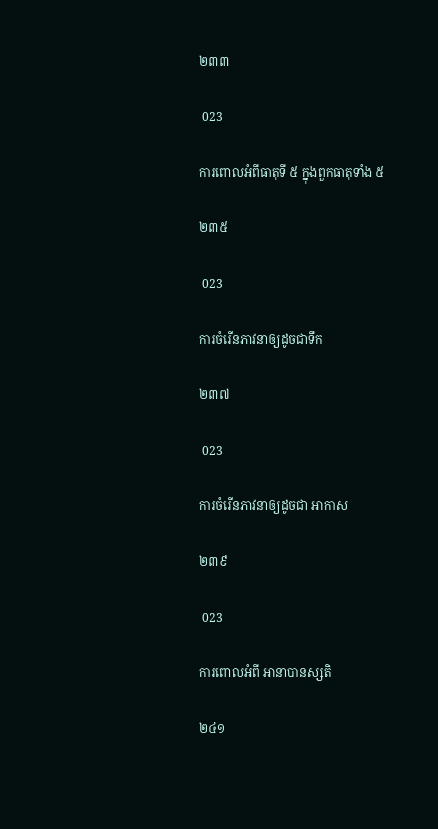២៣៣

 023

ការពោលអំពីធាតុទី ៥ ក្នុងពួកធាតុទាំង ៥

២៣៥

 023

ការចំរើនភាវនាឲ្យដូចជាទឹក

២៣៧

 023

ការចំរើនភាវនាឲ្យដូចជា អាកាស

២៣៩

 023

ការពោលអំពី អានាបានស្សតិ

២៤១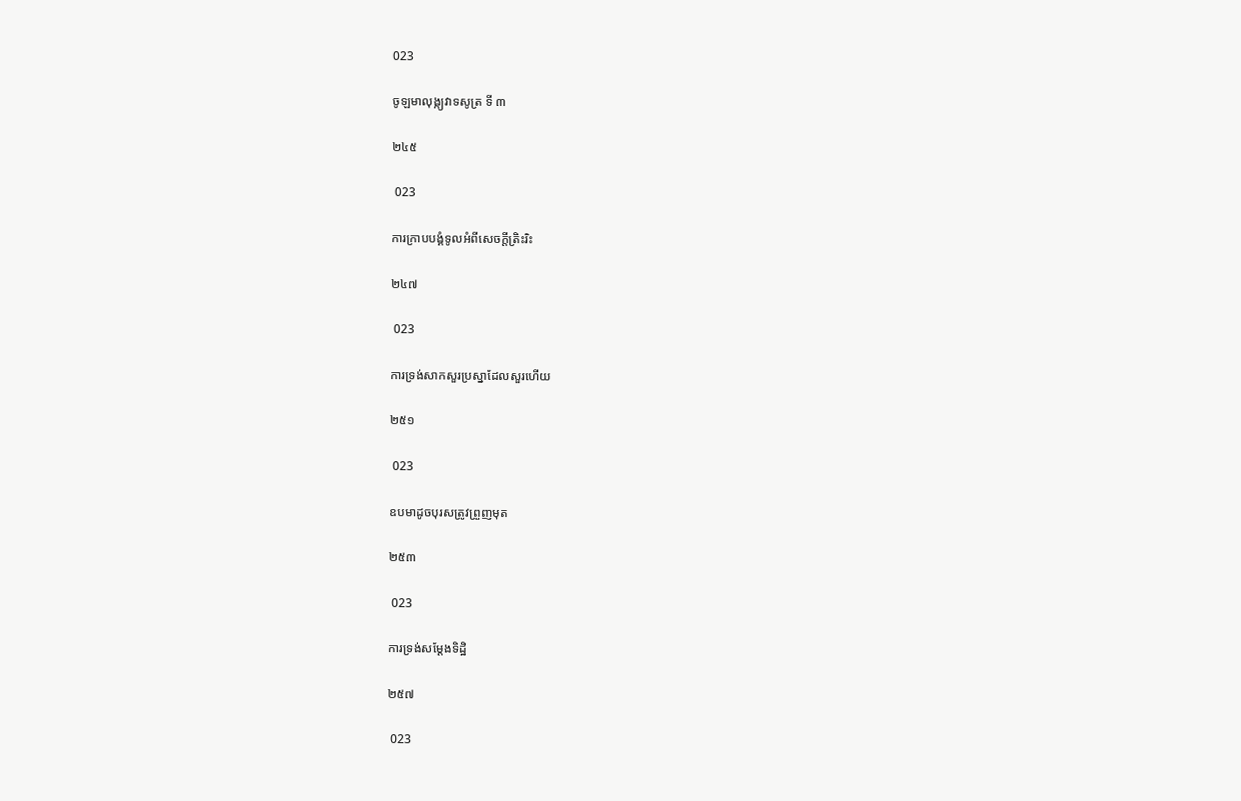023

ចូឡមាលុង្ក្យវាទសូត្រ ទី ៣

២៤៥

 023

ការក្រាបបង្គំទូលអំពីសេចក្តីត្រិះរិះ

២៤៧

 023

ការទ្រង់សាកសួរប្រស្នាដែលសួរហើយ

២៥១

 023

ឧបមាដូចបុរសត្រូវព្រួញមុត

២៥៣

 023

ការទ្រង់សម្តែងទិដ្ឋិ

២៥៧

 023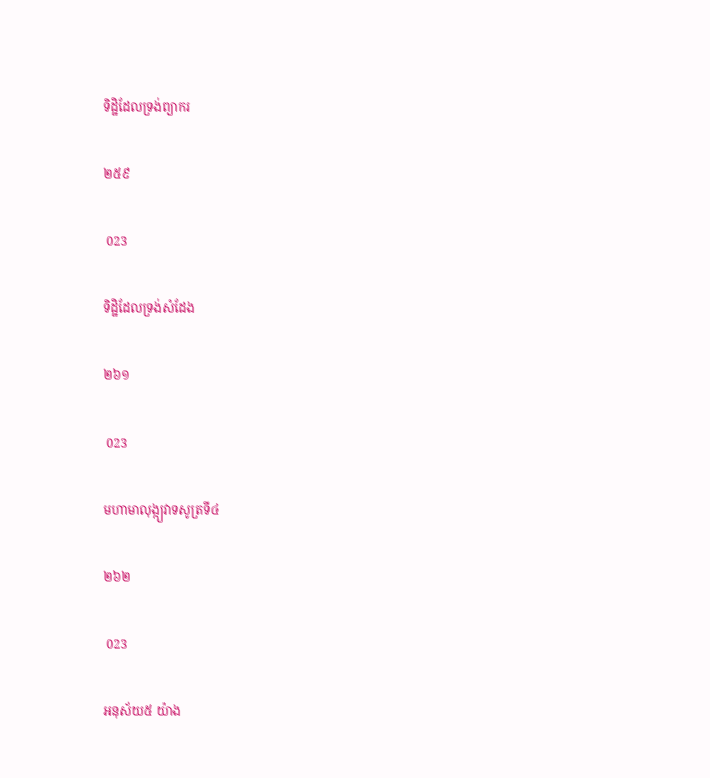ទិដ្ឋិដែលទ្រង់ព្យាករ

២៥៩

 023

ទិដ្ឋិដែលទ្រង់សំដែង

២៦១

 023

មហាមាលុង្ក្យវាទសូត្រទី៤

២៦២

 023

អនុស័យ៥ យ៉ាង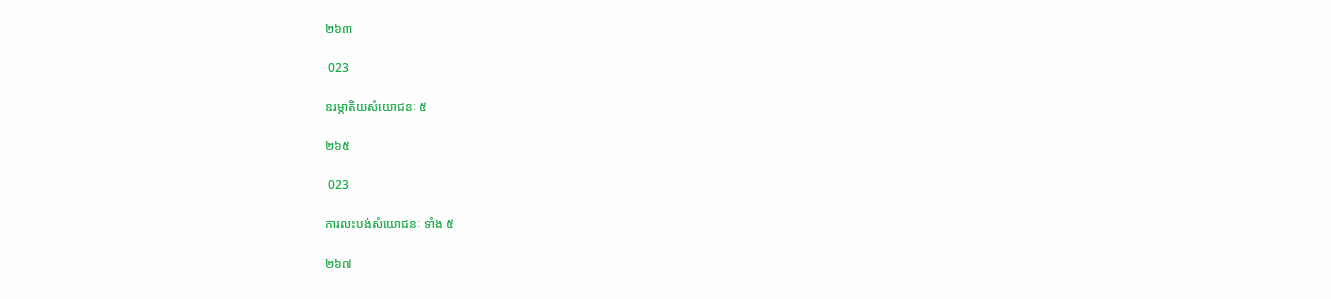២៦៣

 023

ឧរម្ភាតិយសំយោជនៈ ៥

២៦៥

 023

ការលះបង់សំយោជនៈ ទាំង ៥

២៦៧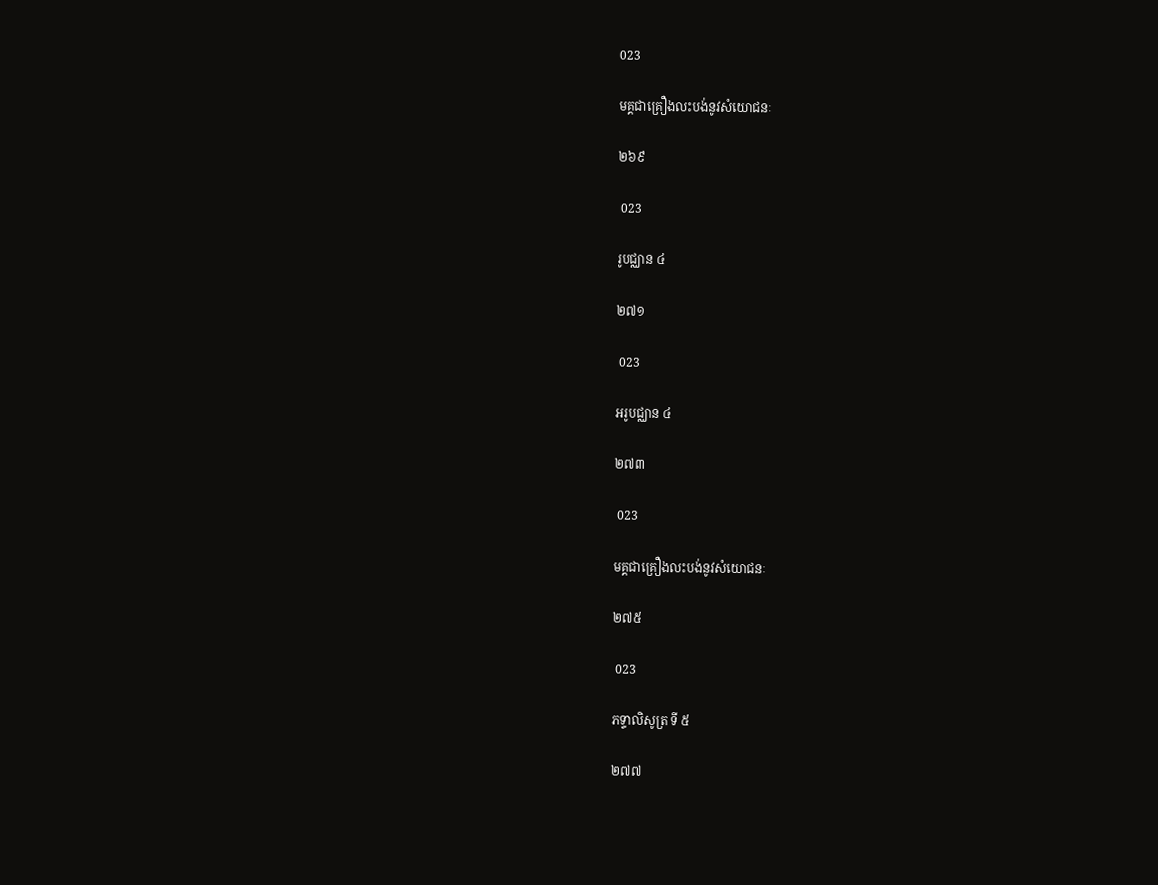023

មគ្គជាគ្រឿងលះបង់នូវសំយោជនៈ

២៦៩

 023

រូបជ្ឈាន ៤

២៧១

 023

អរូបជ្ឈាន ៤

២៧៣

 023

មគ្គជាគ្រឿងលះបង់នូវសំយោជនៈ

២៧៥

 023

ភទ្ទាលិសូត្រ ទី ៥

២៧៧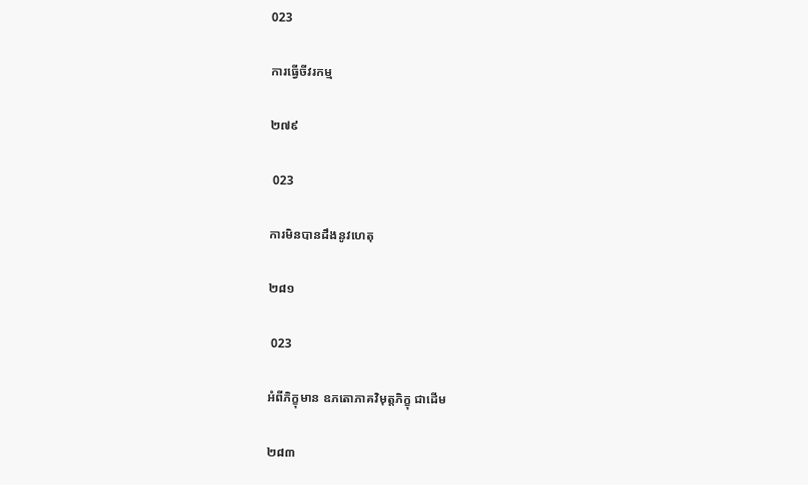023

ការធ្វើចីវរកម្ម

២៧៩

 023

ការមិនបានដឹងនូវហេតុ

២៨១

 023

អំពីភិក្ខុមាន ឧភតោភាគវិមុត្តភិក្ខុ ជាដើម

២៨៣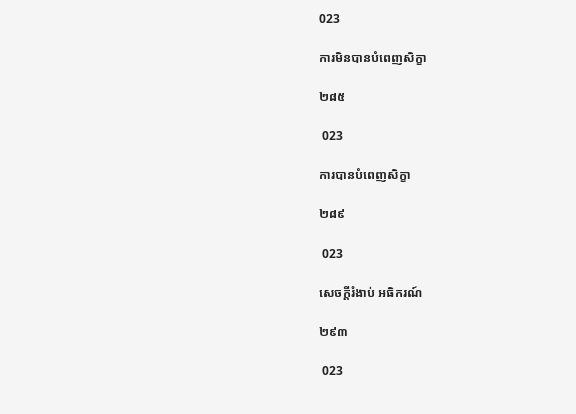023

ការមិនបានបំពេញសិក្ខា

២៨៥

 023

ការបានបំពេញសិក្ខា

២៨៩

 023

សេចក្តីរំងាប់ អធិករណ៍

២៩៣

 023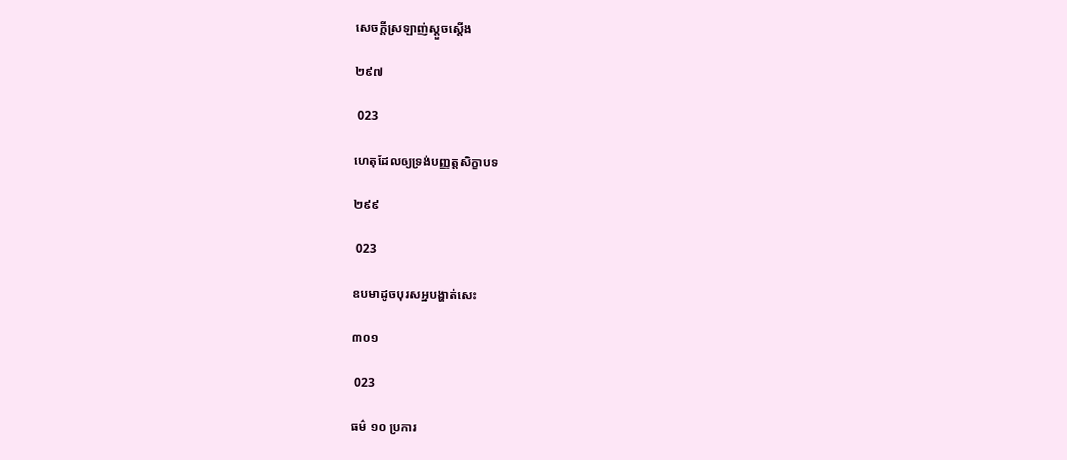សេចក្តីស្រឡាញ់ស្តួចស្តើង

២៩៧

 023

ហេតុដែលឲ្យទ្រង់បញ្ញត្តសិក្ខាបទ

២៩៩

 023

ឧបមាដូចបុរសអ្នបង្ហាត់សេះ

៣០១

 023

ធម៌ ១០ ប្រការ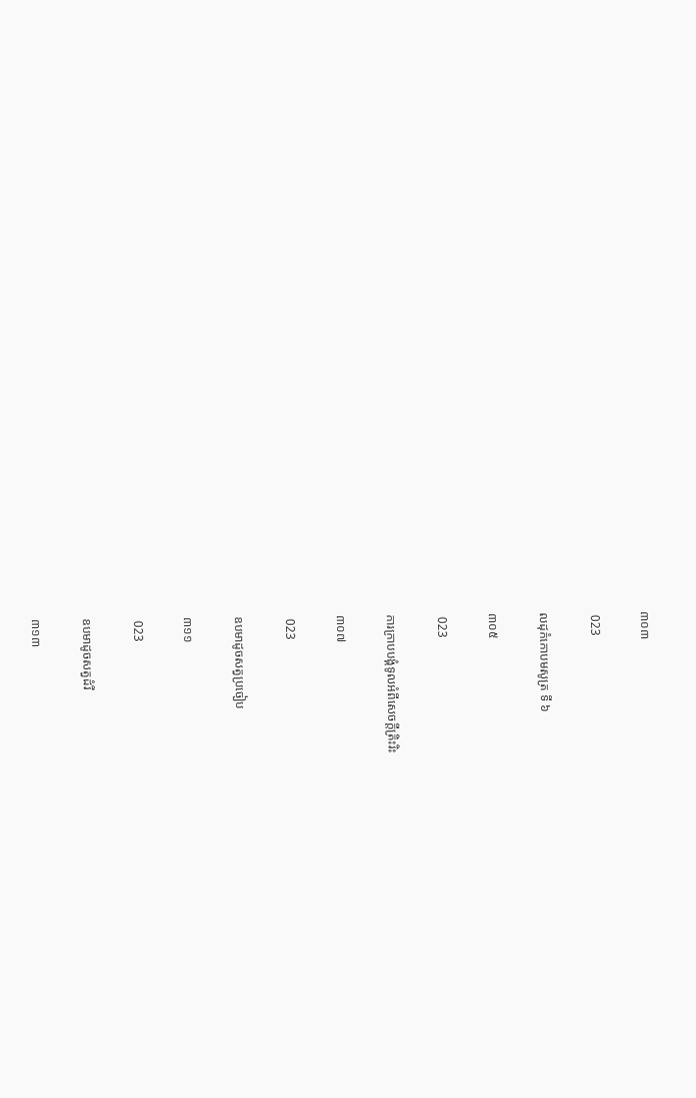៣០៣

 023

លដុកំកោបមសូត្រ ទី ៦

៣០៥

 023

ការក្រាបបង្គំទូលអំពីសេចក្តីត្រិះរិះ

៣០៧

 023

ឧបមាដូចសត្វប្រចៀប

៣១១

 023

ឧបមាដូចសត្វដំរី

៣១៣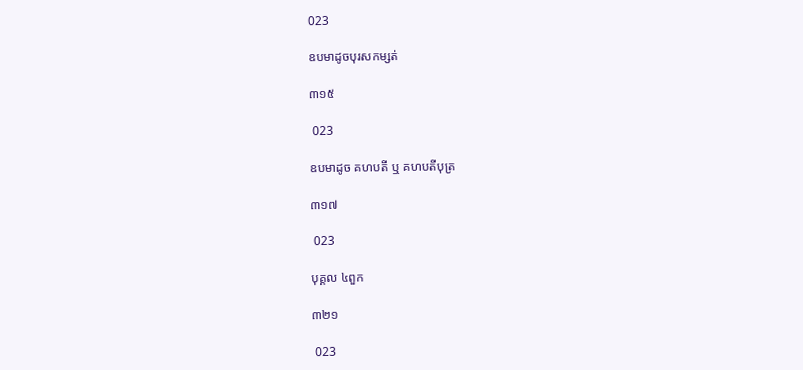023

ឧបមាដូចបុរសកម្សត់

៣១៥

 023

ឧបមាដូច គហបតី ឬ គហបតីបុត្រ

៣១៧

 023

បុគ្គល ៤ពួក

៣២១

 023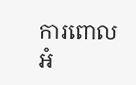ការពោលអំ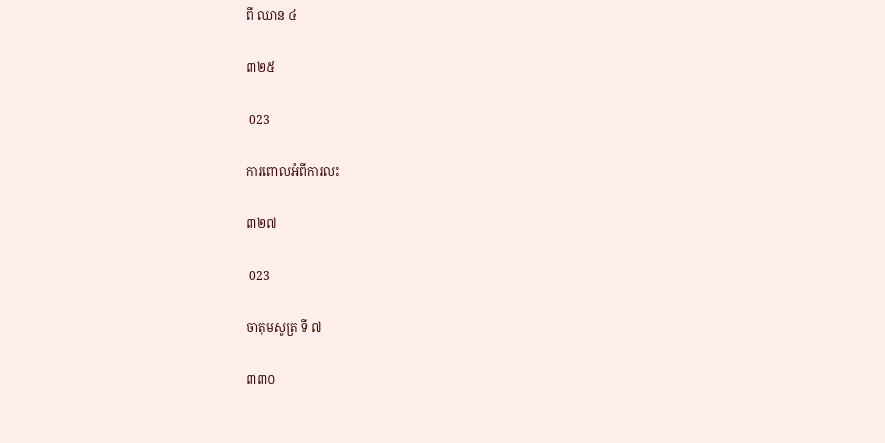ពី ឈាន ៤

៣២៥

 023

ការពោលអំពីការលះ

៣២៧

 023

ចាតុមសូត្រ ទី ៧

៣៣០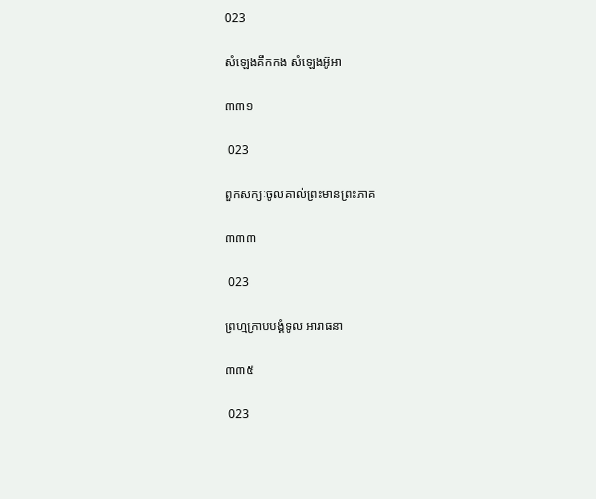023

សំឡេងគឹកកង សំឡេងអ៊ូអា

៣៣១

 023

ពួកសក្យៈចូលគាល់ព្រះមានព្រះភាគ

៣៣៣

 023

ព្រហ្មក្រាបបង្គំទូល អារាធនា

៣៣៥

 023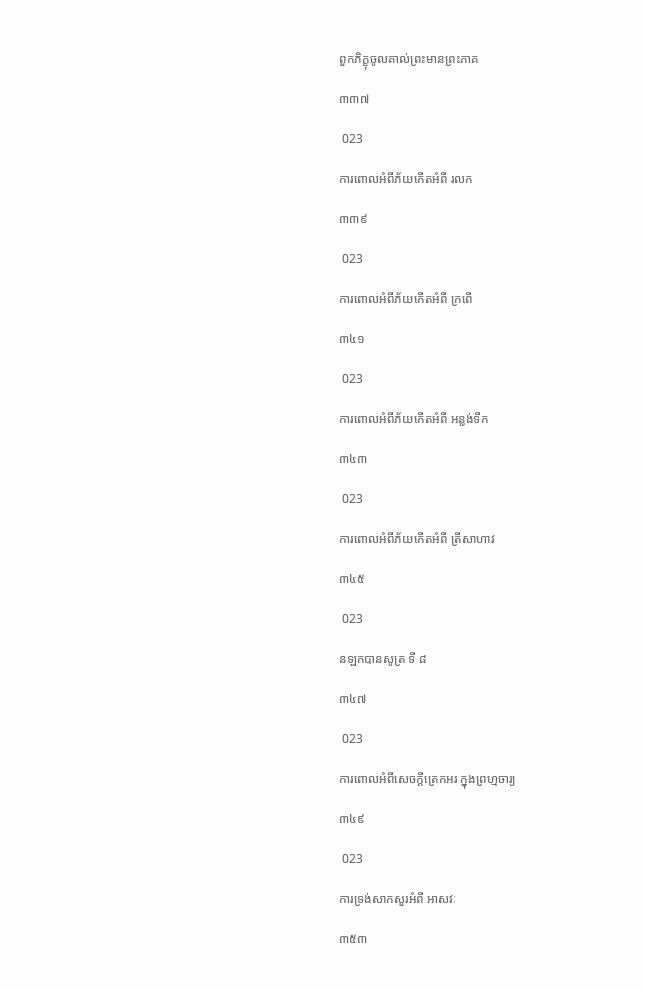ពួកភិក្ខុចូលគាល់ព្រះមានព្រះភាគ

៣៣៧

 023

ការពោលអំពីភ័យកើតអំពី រលក

៣៣៩

 023

ការពោលអំពីភ័យកើតអំពី ក្រពើ

៣៤១

 023

ការពោលអំពីភ័យកើតអំពី អន្លង់ទឹក

៣៤៣

 023

ការពោលអំពីភ័យកើតអំពី ត្រីសាហាវ

៣៤៥

 023

នឡកបានសូត្រ ទី ៨

៣៤៧

 023

ការពោលអំពីសេចក្តីត្រេកអរ ក្នុងព្រហ្មចារ្យ

៣៤៩

 023

ការទ្រង់សាកសួរអំពី អាសវៈ

៣៥៣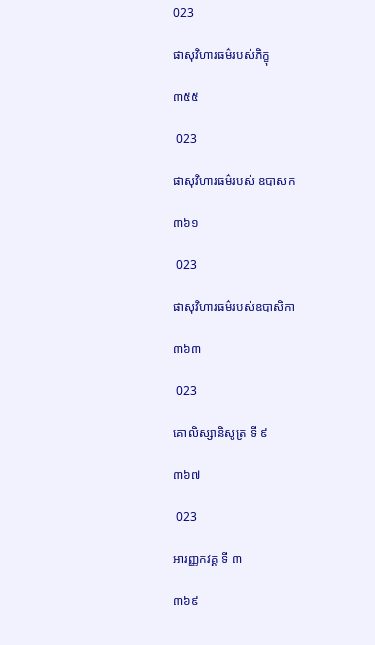023

ផាសុវិហារធម៌របស់ភិក្ខុ

៣៥៥

 023

ផាសុវិហារធម៌របស់ ឧបាសក

៣៦១

 023

ផាសុវិហារធម៌របស់ឧបាសិកា

៣៦៣

 023

គោលិស្សានិសូត្រ ទី ៩

៣៦៧

 023

អារញ្ញកវគ្គ ទី ៣

៣៦៩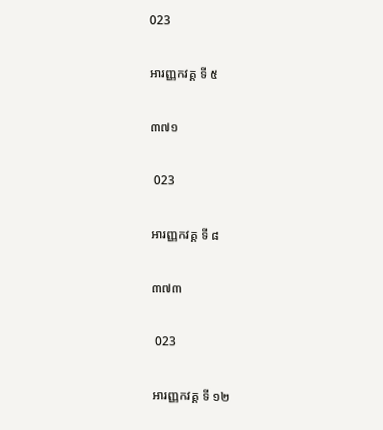023

អារញ្ញកវគ្គ ទី ៥

៣៧១

 023

អារញ្ញកវគ្គ ទី ៨

៣៧៣

 023

អារញ្ញកវគ្គ ទី ១២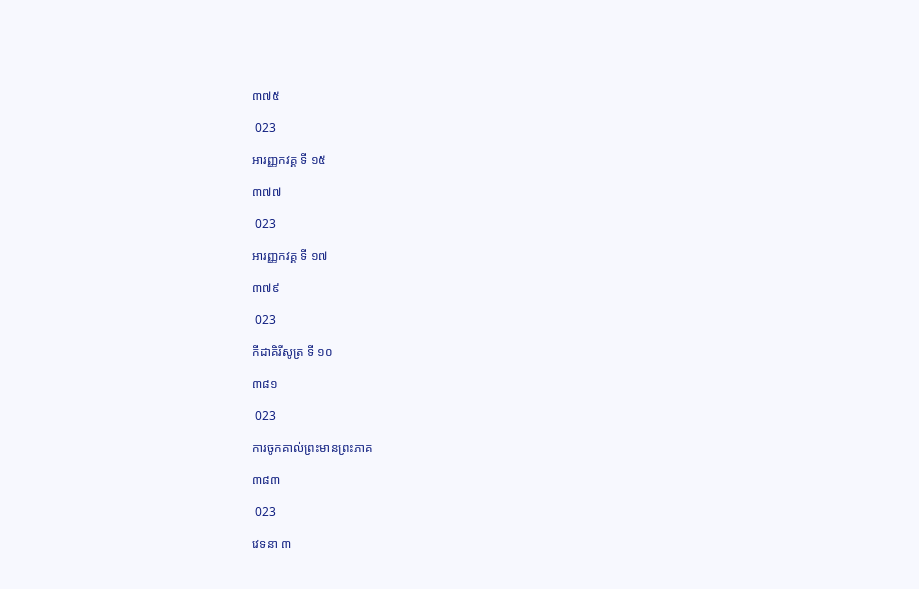៣៧៥

 023

អារញ្ញកវគ្គ ទី ១៥

៣៧៧

 023

អារញ្ញកវគ្គ ទី ១៧

៣៧៩

 023

កីដាគិរីសូត្រ ទី ១០

៣៨១

 023

ការចូកគាល់ព្រះមានព្រះភាគ

៣៨៣

 023

វេទនា ៣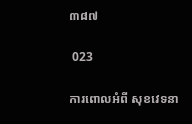៣៨៧

 023

ការពោលអំពី សុខវេទនា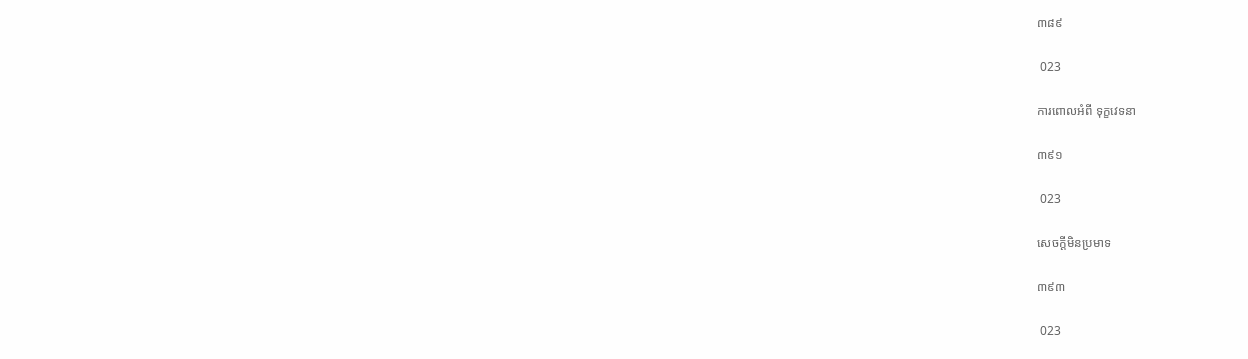៣៨៩

 023

ការពោលអំពី ទុក្ខវេទនា

៣៩១

 023

សេចក្តីមិនប្រមាទ

៣៩៣

 023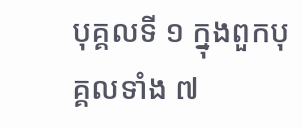បុគ្គលទី ១ ក្នុងពួកបុគ្គលទាំង ៧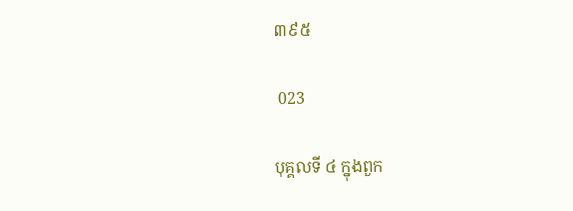៣៩៥

 023

បុគ្គលទី ៤ ក្នុងពួក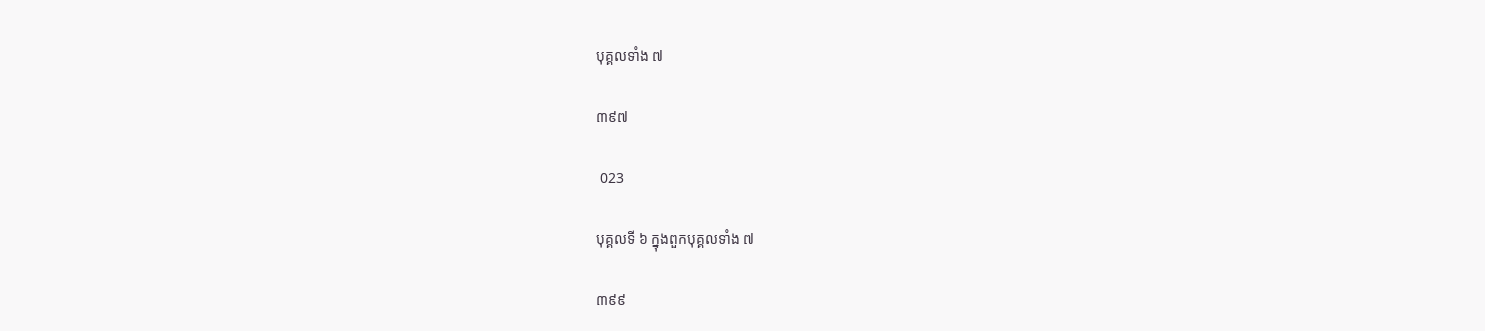បុគ្គលទាំង ៧

៣៩៧

 023

បុគ្គលទី ៦ ក្នុងពួកបុគ្គលទាំង ៧

៣៩៩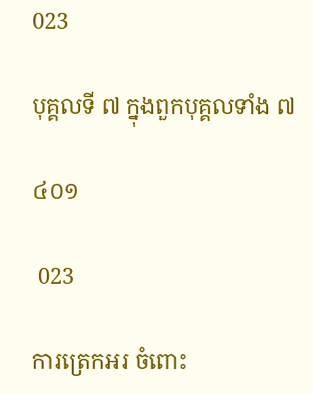023

បុគ្គលទី ៧ ក្នុងពួកបុគ្គលទាំង ៧

៤០១

 023

ការត្រេកអរ ចំពោះ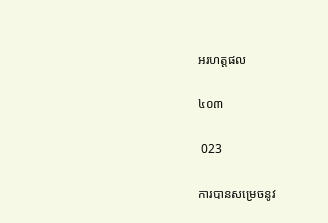អរហត្តផល

៤០៣

 023

ការបានសម្រេចនូវ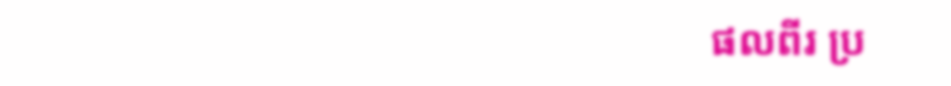ផលពីរ ប្រ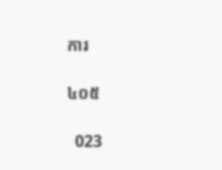ការ

៤០៥

  023